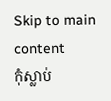Skip to main content
កុំស្លាប់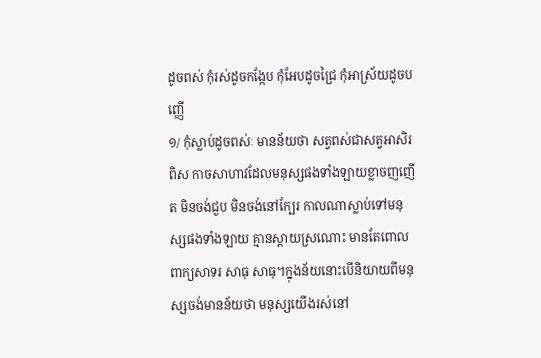ដូចពស់ កុំរស់ដូចកង្កែប កុំអែបដូចជ្រៃ កុំអាស្រ័យដូចបញ្ញើ
១/ កុំស្លាប់ដូចពស់ៈ មានន័យថា សត្វពស់ជាសត្វអាសិរពិស កាចសាហាវដែលមនុស្សផងទាំងឡាយខ្លាចញញើត មិនចង់ជួប មិនចង់នៅក្បែរ កាលណាស្លាប់ទៅមនុស្សផងទាំងឡាយ គ្មានស្តាយស្រណោះ មានតែពោលពាក្យសាទរ សាធុ សាធុ។ក្នុងន័យនោះបើនិយាយពីមនុស្សចង់មានន័យថា មនុស្សយើងរស់នៅ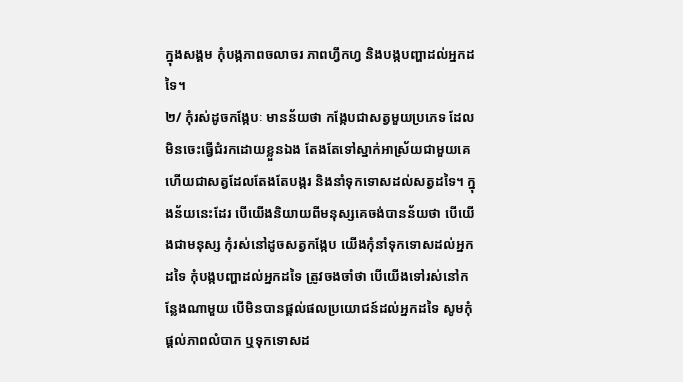ក្នុងសង្គម កុំបង្កភាពចលាចរ ភាពហ្វឹកហ្វ និងបង្កបញ្ហាដល់អ្នកដទៃ។
២/ កុំរស់ដូចកង្កែបៈ មានន័យថា កង្កែបជាសត្វមួយប្រភេទ ដែលមិនចេះធ្វើជំរកដោយខ្លួនឯង តែងតែទៅស្នាក់អាស្រ័យជាមួយគេ ហើយជាសត្វដែលតែងតែបង្ករ និងនាំទុកទោសដល់សត្វដទៃ។ ក្នុងន័យនេះដែរ បើយើងនិយាយពីមនុស្សគេចង់បានន័យថា បើយើងជាមនុស្ស កុំរស់នៅដូចសត្វកង្កែប យើងកុំនាំទុកទោសដល់អ្នកដទៃ កុំបង្កបញ្ហាដល់អ្នកដទៃ ត្រូវចងចាំថា បើយើងទៅរស់នៅកន្លែងណាមួយ បើមិនបានផ្តល់ផលប្រយោជន៍ដល់អ្នកដទៃ សូមកុំផ្តល់ភាពលំបាក ឬទុកទោសដ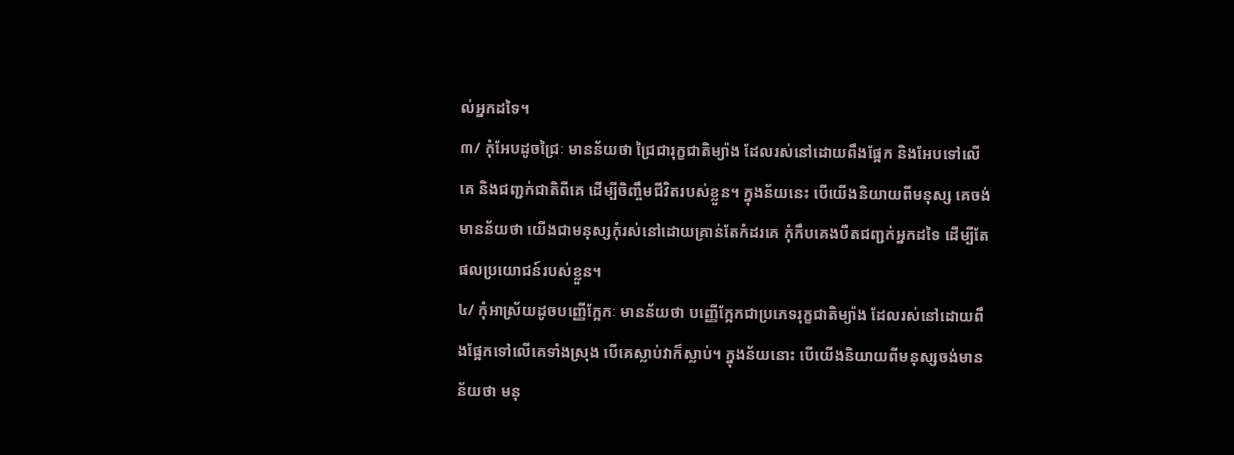ល់អ្នកដទៃ។
៣/ កុំអែបដូចជ្រៃៈ មានន័យថា ជ្រៃជារុក្ខជាតិម្យ៉ាង ដែលរស់នៅដោយពឹងផ្អែក និងអែបទៅលើគេ និងជញ្ជក់ជាតិពីគេ ដើម្បីចិញ្ចឹមជីវិតរបស់ខ្លួន។ ក្នុងន័យនេះ បើយើងនិយាយពីមនុស្ស គេចង់មានន័យថា យើងជាមនុស្សកុំរស់នៅដោយគ្រាន់តែកំដរគេ កុំកឹបគេងបឺតជញ្ជក់អ្នកដទៃ ដើម្បីតែផលប្រយោជន៍របស់ខ្លួន។
៤/ កុំអាស្រ័យដូចបញ្ញើក្អែកៈ មានន័យថា បញ្ញើក្អែកជាប្រភេទរុក្ខជាតិម្យ៉ាង ដែលរស់នៅដោយពឹងផ្អែកទៅលើគេទាំងស្រុង បើគេស្លាប់វាក៏ស្លាប់។ ក្នុងន័យនោះ បើយើងនិយាយពីមនុស្សចង់មានន័យថា មនុ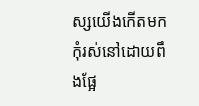ស្សយើងកើតមកកុំរស់នៅដោយពឹងផ្អែ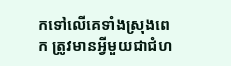កទៅលើគេទាំងស្រុងពេក ត្រូវមានអ្វីមួយជាជំហ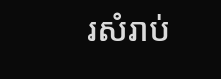រសំរាប់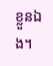ខ្លួនឯង។